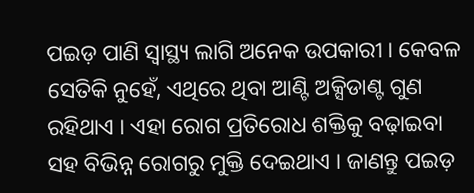ପଇଡ଼ ପାଣି ସ୍ୱାସ୍ଥ୍ୟ ଲାଗି ଅନେକ ଉପକାରୀ । କେବଳ ସେତିକି ନୁହେଁ, ଏଥିରେ ଥିବା ଆଣ୍ଟି ଅକ୍ସିଡାଣ୍ଟ ଗୁଣ ରହିଥାଏ । ଏହା ରୋଗ ପ୍ରତିରୋଧ ଶକ୍ତିକୁ ବଢ଼ାଇବା ସହ ବିଭିନ୍ନ ରୋଗରୁ ମୁକ୍ତି ଦେଇଥାଏ । ଜାଣନ୍ତୁ ପଇଡ଼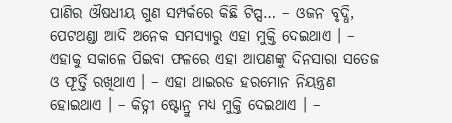ପାଣିର ଔଷଧୀୟ ଗୁଣ ସମ୍ପର୍କରେ କିଛି ଟିପ୍ସ… – ଓଜନ ବୃଦ୍ଧି, ପେଟଥଣ୍ଡା ଆଦି ଅନେକ ସମସ୍ୟାରୁ ଏହା ମୁକ୍ତି ଦେଇଥାଏ । – ଏହାକୁ ସକାଳେ ପିଇବା ଫଳରେ ଏହା ଆପଣଙ୍କୁ ଦିନସାରା ସତେଜ ଓ ଫୂର୍ତ୍ତି ରଖିଥାଏ । – ଏହା ଥାଇରଡ ହରମୋନ ନିୟନ୍ତ୍ରଣ ହୋଇଥାଏ । – କିଡ୍ନୀ ଷ୍ଟୋନ୍ରୁ ମଧ୍ୟ ମୁକ୍ତି ଦେଇଥାଏ । –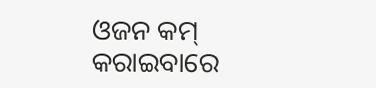ଓଜନ କମ୍ କରାଇବାରେ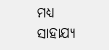ମଧ୍ୟ ସାହାଯ୍ୟ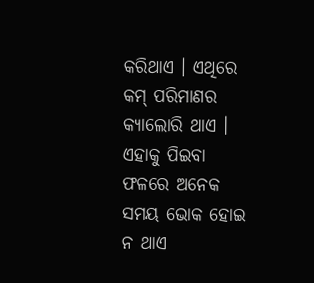କରିଥାଏ । ଏଥିରେ କମ୍ ପରିମାଣର କ୍ୟାଲୋରି ଥାଏ । ଏହାକୁ ପିଇବା ଫଳରେ ଅନେକ ସମୟ ଭୋକ ହୋଇ ନ ଥାଏ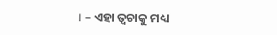। – ଏହା ତ୍ୱଚାକୁ ମଧ୍ୟ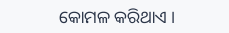କୋମଳ କରିଥାଏ ।